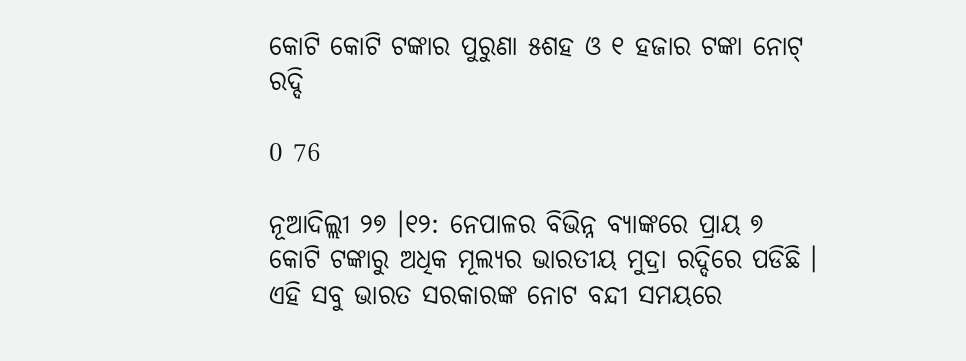କୋଟି କୋଟି ଟଙ୍କାର ପୁରୁଣା ୫ଶହ ଓ ୧ ହଜାର ଟଙ୍କା ନୋଟ୍ ରଦ୍ଦି

0 76

ନୂଆଦିଲ୍ଲୀ ୨୭ ।୧୨: ନେପାଳର ବିଭିନ୍ନ ବ୍ୟାଙ୍କରେ ପ୍ରାୟ ୭ କୋଟି ଟଙ୍କାରୁ ଅଧିକ ମୂଲ୍ୟର ଭାରତୀୟ ମୁଦ୍ରା ରଦ୍ଦିରେ ପଡିଛି । ଏହି ସବୁ ଭାରତ ସରକାରଙ୍କ ନୋଟ ବନ୍ଦୀ ସମୟରେ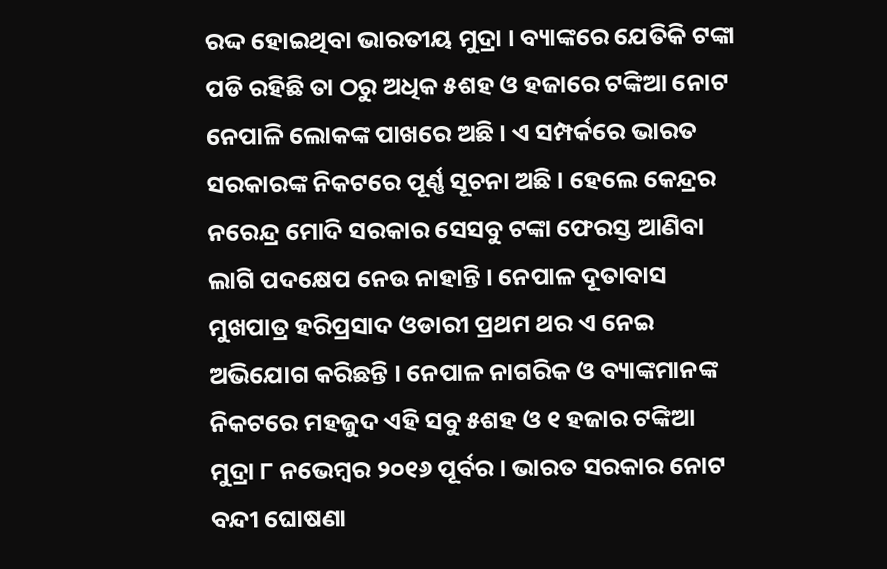ରଦ୍ଦ ହୋଇଥିବା ଭାରତୀୟ ମୁଦ୍ରା । ବ୍ୟାଙ୍କରେ ଯେତିକି ଟଙ୍କା ପଡି ରହିଛି ତା ଠରୁ ଅଧିକ ୫ଶହ ଓ ହଜାରେ ଟଙ୍କିଆ ନୋଟ ନେପାଳି ଲୋକଙ୍କ ପାଖରେ ଅଛି । ଏ ସମ୍ପର୍କରେ ଭାରତ ସରକାରଙ୍କ ନିକଟରେ ପୂର୍ଣ୍ଣ ସୂଚନା ଅଛି । ହେଲେ କେନ୍ଦ୍ରର ନରେନ୍ଦ୍ର ମୋଦି ସରକାର ସେସବୁ ଟଙ୍କା ଫେରସ୍ତ ଆଣିବା ଲାଗି ପଦକ୍ଷେପ ନେଉ ନାହାନ୍ତି । ନେପାଳ ଦୂତାବାସ ମୁଖପାତ୍ର ହରିପ୍ରସାଦ ଓଡାରୀ ପ୍ରଥମ ଥର ଏ ନେଇ ଅଭିଯୋଗ କରିଛନ୍ତି । ନେପାଳ ନାଗରିକ ଓ ବ୍ୟାଙ୍କମାନଙ୍କ ନିକଟରେ ମହଜୁଦ ଏହି ସବୁ ୫ଶହ ଓ ୧ ହଜାର ଟଙ୍କିଆ ମୁଦ୍ରା ୮ ନଭେମ୍ବର ୨୦୧୬ ପୂର୍ବର । ଭାରତ ସରକାର ନୋଟ ବନ୍ଦୀ ଘୋଷଣା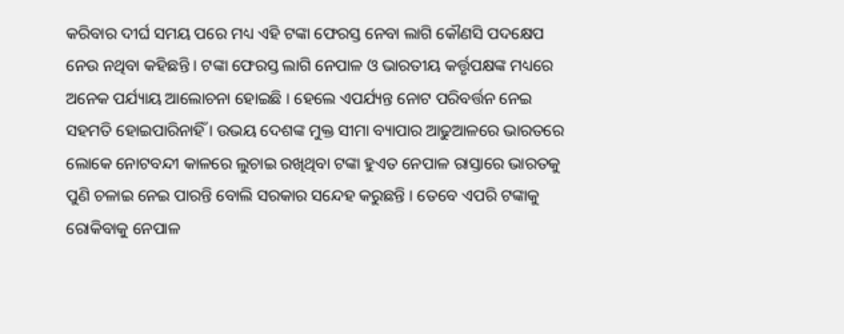କରିବାର ଦୀର୍ଘ ସମୟ ପରେ ମଧ୍ୟ ଏହି ଟଙ୍କା ଫେରସ୍ତ ନେବା ଲାଗି କୌଣସି ପଦକ୍ଷେପ ନେଉ ନଥିବା କହିଛନ୍ତି । ଟଙ୍କା ଫେରସ୍ତ ଲାଗି ନେପାଳ ଓ ଭାରତୀୟ କର୍ତ୍ତୃପକ୍ଷଙ୍କ ମଧ୍ୟରେ ଅନେକ ପର୍ଯ୍ୟାୟ ଆଲୋଚନା ହୋଇଛି । ହେଲେ ଏପର୍ଯ୍ୟନ୍ତ ନୋଟ ପରିବର୍ତ୍ତନ ନେଇ ସହମତି ହୋଇପାରିନାହିଁ । ଉଭୟ ଦେଶଙ୍କ ମୁକ୍ତ ସୀମା ବ୍ୟାପାର ଆଢୁଆଳରେ ଭାରତରେ ଲୋକେ ନୋଟବନ୍ଦୀ କାଳରେ ଲୁଚାଇ ରଖିଥିବା ଟଙ୍କା ହୁଏତ ନେପାଳ ରାସ୍ତାରେ ଭାରତକୁ ପୁଣି ଚଳାଇ ନେଇ ପାରନ୍ତି ବୋଲି ସରକାର ସନ୍ଦେହ କରୁଛନ୍ତି । ତେବେ ଏପରି ଟଙ୍କାକୁ ରୋକିବାକୁ ନେପାଳ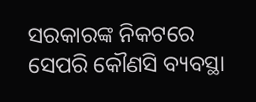ସରକାରଙ୍କ ନିକଟରେ ସେପରି କୌଣସି ବ୍ୟବସ୍ଥା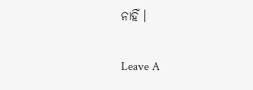ନାହିଁ ।

Leave A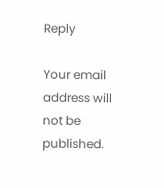Reply

Your email address will not be published.